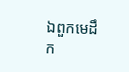ឯពួកមេដឹក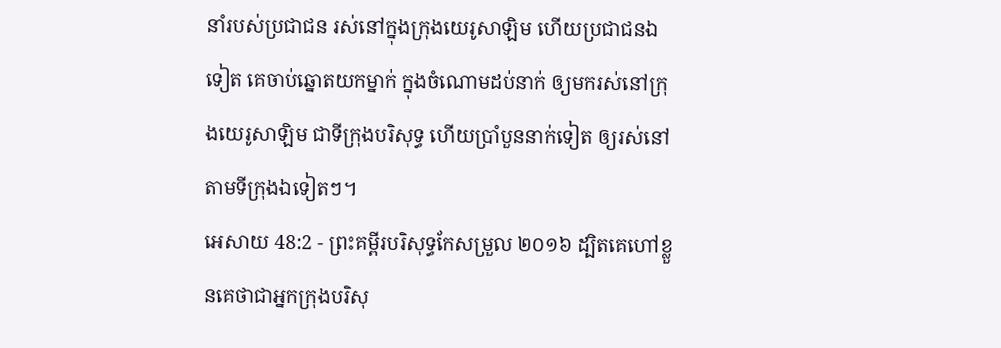នាំរបស់ប្រជាជន រស់នៅក្នុងក្រុងយេរូសាឡិម ហើយប្រជាជនឯទៀត គេចាប់ឆ្នោតយកម្នាក់ ក្នុងចំណោមដប់នាក់ ឲ្យមករស់នៅក្រុងយេរូសាឡិម ជាទីក្រុងបរិសុទ្ធ ហើយប្រាំបួននាក់ទៀត ឲ្យរស់នៅតាមទីក្រុងឯទៀតៗ។
អេសាយ 48:2 - ព្រះគម្ពីរបរិសុទ្ធកែសម្រួល ២០១៦ ដ្បិតគេហៅខ្លួនគេថាជាអ្នកក្រុងបរិសុ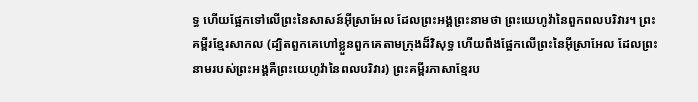ទ្ធ ហើយផ្អែកទៅលើព្រះនៃសាសន៍អ៊ីស្រាអែល ដែលព្រះអង្គព្រះនាមថា ព្រះយេហូវ៉ានៃពួកពលបរិវារ។ ព្រះគម្ពីរខ្មែរសាកល (ដ្បិតពួកគេហៅខ្លួនពួកគេតាមក្រុងដ៏វិសុទ្ធ ហើយពឹងផ្អែកលើព្រះនៃអ៊ីស្រាអែល ដែលព្រះនាមរបស់ព្រះអង្គគឺព្រះយេហូវ៉ានៃពលបរិវារ) ព្រះគម្ពីរភាសាខ្មែរប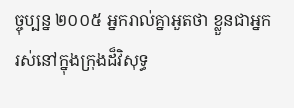ច្ចុប្បន្ន ២០០៥ អ្នករាល់គ្នាអួតថា ខ្លួនជាអ្នករស់នៅក្នុងក្រុងដ៏វិសុទ្ធ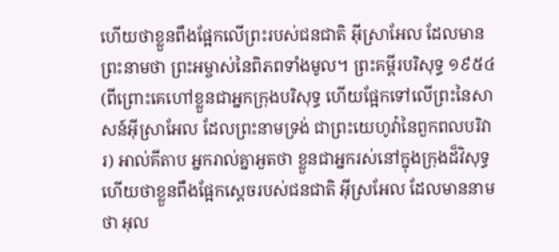ហើយថាខ្លួនពឹងផ្អែកលើព្រះរបស់ជនជាតិ អ៊ីស្រាអែល ដែលមានព្រះនាមថា ព្រះអម្ចាស់នៃពិភពទាំងមូល។ ព្រះគម្ពីរបរិសុទ្ធ ១៩៥៤ (ពីព្រោះគេហៅខ្លួនជាអ្នកក្រុងបរិសុទ្ធ ហើយផ្អែកទៅលើព្រះនៃសាសន៍អ៊ីស្រាអែល ដែលព្រះនាមទ្រង់ ជាព្រះយេហូវ៉ានៃពួកពលបរិវារ) អាល់គីតាប អ្នករាល់គ្នាអួតថា ខ្លួនជាអ្នករស់នៅក្នុងក្រុងដ៏វិសុទ្ធ ហើយថាខ្លួនពឹងផ្អែកស្តេចរបស់ជនជាតិ អ៊ីស្រអែល ដែលមាននាមថា អុល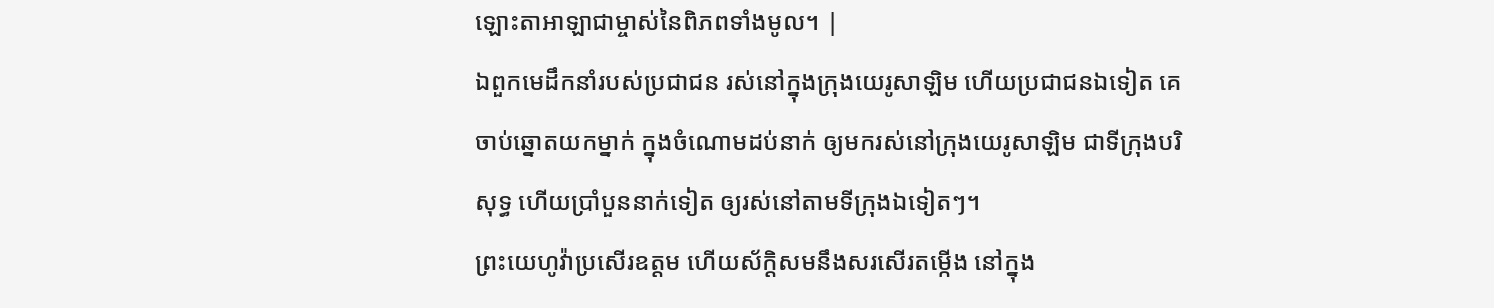ឡោះតាអាឡាជាម្ចាស់នៃពិភពទាំងមូល។ |
ឯពួកមេដឹកនាំរបស់ប្រជាជន រស់នៅក្នុងក្រុងយេរូសាឡិម ហើយប្រជាជនឯទៀត គេចាប់ឆ្នោតយកម្នាក់ ក្នុងចំណោមដប់នាក់ ឲ្យមករស់នៅក្រុងយេរូសាឡិម ជាទីក្រុងបរិសុទ្ធ ហើយប្រាំបួននាក់ទៀត ឲ្យរស់នៅតាមទីក្រុងឯទៀតៗ។
ព្រះយេហូវ៉ាប្រសើរឧត្តម ហើយស័ក្ដិសមនឹងសរសើរតម្កើង នៅក្នុង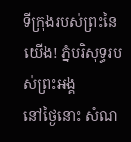ទីក្រុងរបស់ព្រះនៃយើង! ភ្នំបរិសុទ្ធរបស់ព្រះអង្គ
នៅថ្ងៃនោះ សំណ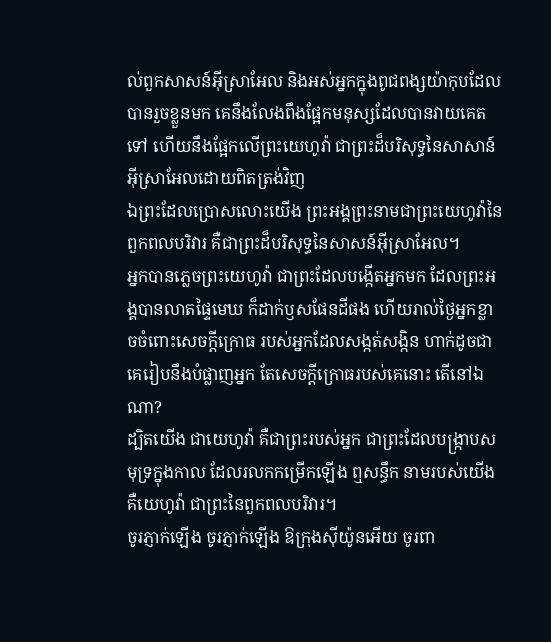ល់ពួកសាសន៍អ៊ីស្រាអែល និងអស់អ្នកក្នុងពូជពង្សយ៉ាកុបដែលបានរួចខ្លួនមក គេនឹងលែងពឹងផ្អែកមនុស្សដែលបានវាយគេតទៅ ហើយនឹងផ្អែកលើព្រះយេហូវ៉ា ជាព្រះដ៏បរិសុទ្ធនៃសាសាន៍អ៊ីស្រាអែលដោយពិតត្រង់វិញ
ឯព្រះដែលប្រោសលោះយើង ព្រះអង្គព្រះនាមជាព្រះយេហូវ៉ានៃពួកពលបរិវារ គឺជាព្រះដ៏បរិសុទ្ធនៃសាសន៍អ៊ីស្រាអែល។
អ្នកបានភ្លេចព្រះយេហូវ៉ា ជាព្រះដែលបង្កើតអ្នកមក ដែលព្រះអង្គបានលាតផ្ទៃមេឃ ក៏ដាក់ឫសផែនដីផង ហើយរាល់ថ្ងៃអ្នកខ្លាចចំពោះសេចក្ដីក្រោធ របស់អ្នកដែលសង្កត់សង្កិន ហាក់ដូចជាគេរៀបនឹងបំផ្លាញអ្នក តែសេចក្ដីក្រោធរបស់គេនោះ តើនៅឯណា?
ដ្បិតយើង ជាយេហូវ៉ា គឺជាព្រះរបស់អ្នក ជាព្រះដែលបង្ក្រាបសមុទ្រក្នុងកាល ដែលរលកកម្រើកឡើង ឮសន្ធឹក នាមរបស់យើង គឺយេហូវ៉ា ជាព្រះនៃពួកពលបរិវារ។
ចូរភ្ញាក់ឡើង ចូរភ្ញាក់ឡើង ឱក្រុងស៊ីយ៉ូនអើយ ចូរពា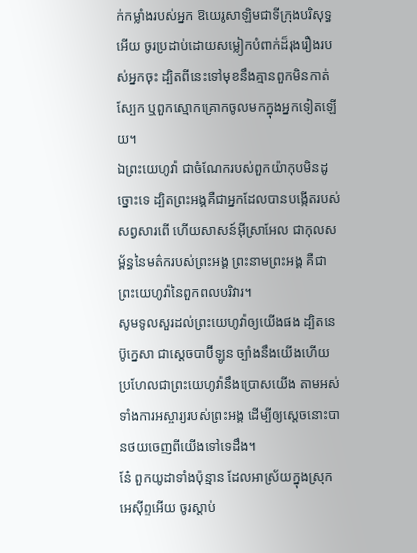ក់កម្លាំងរបស់អ្នក ឱយេរូសាឡិមជាទីក្រុងបរិសុទ្ធអើយ ចូរប្រដាប់ដោយសម្លៀកបំពាក់ដ៏រុងរឿងរបស់អ្នកចុះ ដ្បិតពីនេះទៅមុខនឹងគ្មានពួកមិនកាត់ស្បែក ឬពួកស្មោកគ្រោកចូលមកក្នុងអ្នកទៀតឡើយ។
ឯព្រះយេហូវ៉ា ជាចំណែករបស់ពួកយ៉ាកុបមិនដូច្នោះទេ ដ្បិតព្រះអង្គគឺជាអ្នកដែលបានបង្កើតរបស់សព្វសារពើ ហើយសាសន៍អ៊ីស្រាអែល ជាកុលសម្ព័ន្ធនៃមត៌ករបស់ព្រះអង្គ ព្រះនាមព្រះអង្គ គឺជាព្រះយេហូវ៉ានៃពួកពលបរិវារ។
សូមទូលសួរដល់ព្រះយេហូវ៉ាឲ្យយើងផង ដ្បិតនេប៊ូក្នេសា ជាស្តេចបាប៊ីឡូន ច្បាំងនឹងយើងហើយ ប្រហែលជាព្រះយេហូវ៉ានឹងប្រោសយើង តាមអស់ទាំងការអស្ចារ្យរបស់ព្រះអង្គ ដើម្បីឲ្យស្តេចនោះបានថយចេញពីយើងទៅទេដឹង។
នែ៎ ពួកយូដាទាំងប៉ុន្មាន ដែលអាស្រ័យក្នុងស្រុកអេស៊ីព្ទអើយ ចូរស្តាប់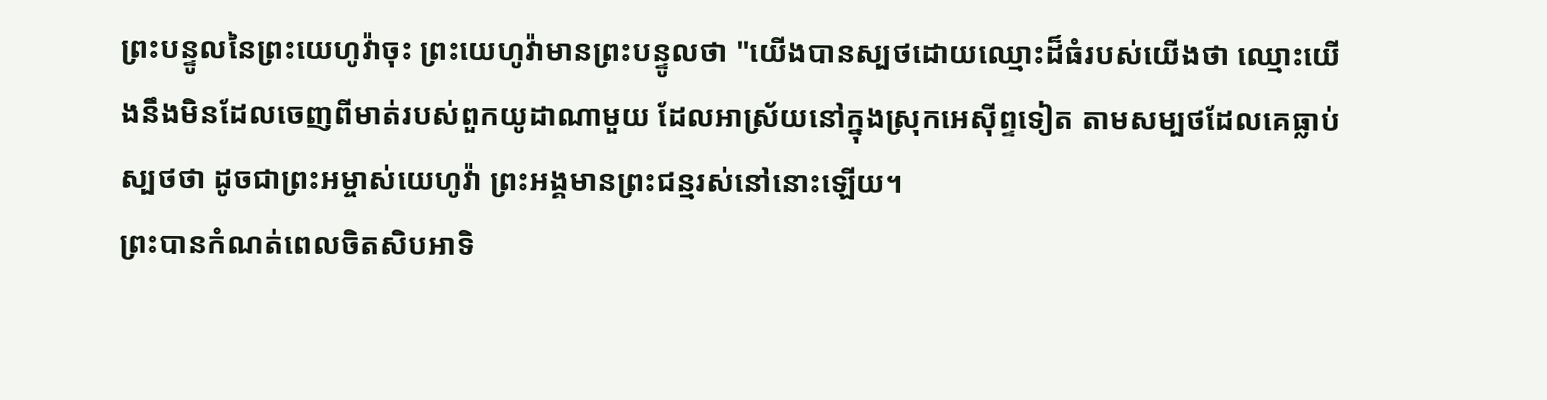ព្រះបន្ទូលនៃព្រះយេហូវ៉ាចុះ ព្រះយេហូវ៉ាមានព្រះបន្ទូលថា "យើងបានស្បថដោយឈ្មោះដ៏ធំរបស់យើងថា ឈ្មោះយើងនឹងមិនដែលចេញពីមាត់របស់ពួកយូដាណាមួយ ដែលអាស្រ័យនៅក្នុងស្រុកអេស៊ីព្ទទៀត តាមសម្បថដែលគេធ្លាប់ស្បថថា ដូចជាព្រះអម្ចាស់យេហូវ៉ា ព្រះអង្គមានព្រះជន្មរស់នៅនោះឡើយ។
ព្រះបានកំណត់ពេលចិតសិបអាទិ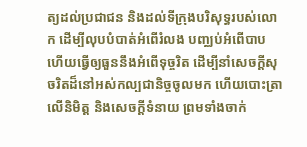ត្យដល់ប្រជាជន និងដល់ទីក្រុងបរិសុទ្ធរបស់លោក ដើម្បីលុបបំបាត់អំពើរំលង បញ្ឈប់អំពើបាប ហើយធ្វើឲ្យធួននឹងអំពើទុច្ចរិត ដើម្បីនាំសេចក្ដីសុចរិតដ៏នៅអស់កល្បជានិច្ចចូលមក ហើយបោះត្រាលើនិមិត្ត និងសេចក្ដីទំនាយ ព្រមទាំងចាក់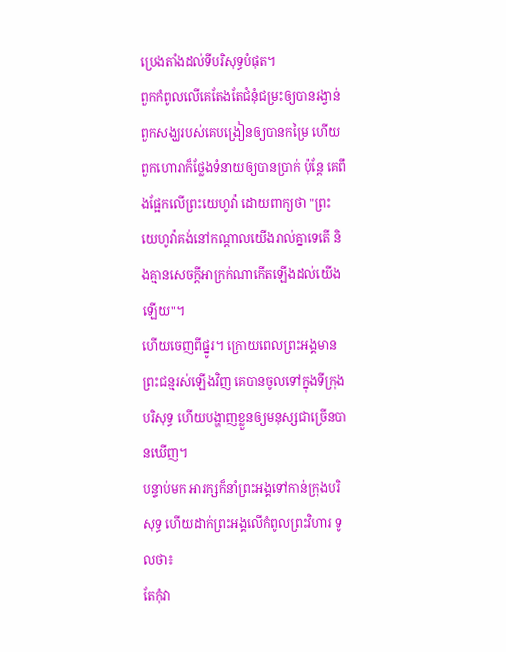ប្រេងតាំងដល់ទីបរិសុទ្ធបំផុត។
ពួកកំពូលលើគេតែងតែជំនុំជម្រះឲ្យបានរង្វាន់ ពួកសង្ឃរបស់គេបង្រៀនឲ្យបានកម្រៃ ហើយពួកហោរាក៏ថ្លែងទំនាយឲ្យបានប្រាក់ ប៉ុន្តែ គេពឹងផ្អែកលើព្រះយេហូវ៉ា ដោយពាក្យថា "ព្រះយេហូវ៉ាគង់នៅកណ្ដាលយើងរាល់គ្នាទេតើ និងគ្មានសេចក្ដីអាក្រក់ណាកើតឡើងដល់យើងឡើយ"។
ហើយចេញពីផ្នូរ។ ក្រោយពេលព្រះអង្គមានព្រះជន្មរស់ឡើងវិញ គេបានចូលទៅក្នុងទីក្រុងបរិសុទ្ធ ហើយបង្ហាញខ្លួនឲ្យមនុស្សជាច្រើនបានឃើញ។
បន្ទាប់មក អារក្សក៏នាំព្រះអង្គទៅកាន់ក្រុងបរិសុទ្ធ ហើយដាក់ព្រះអង្គលើកំពូលព្រះវិហារ ទូលថា៖
តែកុំវា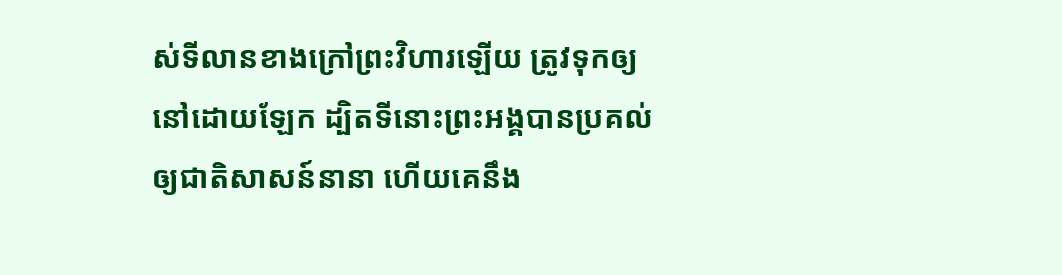ស់ទីលានខាងក្រៅព្រះវិហារឡើយ ត្រូវទុកឲ្យនៅដោយឡែក ដ្បិតទីនោះព្រះអង្គបានប្រគល់ឲ្យជាតិសាសន៍នានា ហើយគេនឹង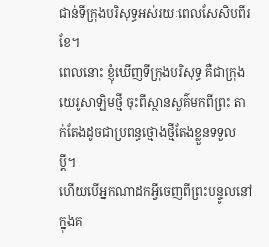ជាន់ទីក្រុងបរិសុទ្ធអស់រយៈពេលសែសិបពីរខែ។
ពេលនោះ ខ្ញុំឃើញទីក្រុងបរិសុទ្ធ គឺជាក្រុងយេរូសាឡិមថ្មី ចុះពីស្ថានសួគ៌មកពីព្រះ តាក់តែងដូចជាប្រពន្ធថ្មោងថ្មីតែងខ្លួនទទួលប្តី។
ហើយបើអ្នកណាដកអ្វីចេញពីព្រះបន្ទូលនៅក្នុងគ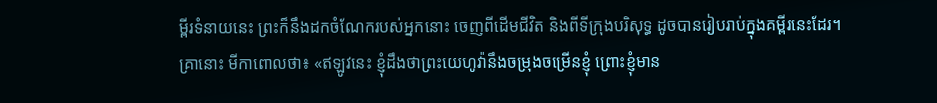ម្ពីរទំនាយនេះ ព្រះក៏នឹងដកចំណែករបស់អ្នកនោះ ចេញពីដើមជីវិត និងពីទីក្រុងបរិសុទ្ធ ដូចបានរៀបរាប់ក្នុងគម្ពីរនេះដែរ។
គ្រានោះ មីកាពោលថា៖ «ឥឡូវនេះ ខ្ញុំដឹងថាព្រះយេហូវ៉ានឹងចម្រុងចម្រើនខ្ញុំ ព្រោះខ្ញុំមាន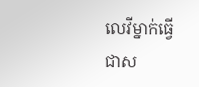លេវីម្នាក់ធ្វើជាស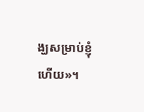ង្ឃសម្រាប់ខ្ញុំហើយ»។